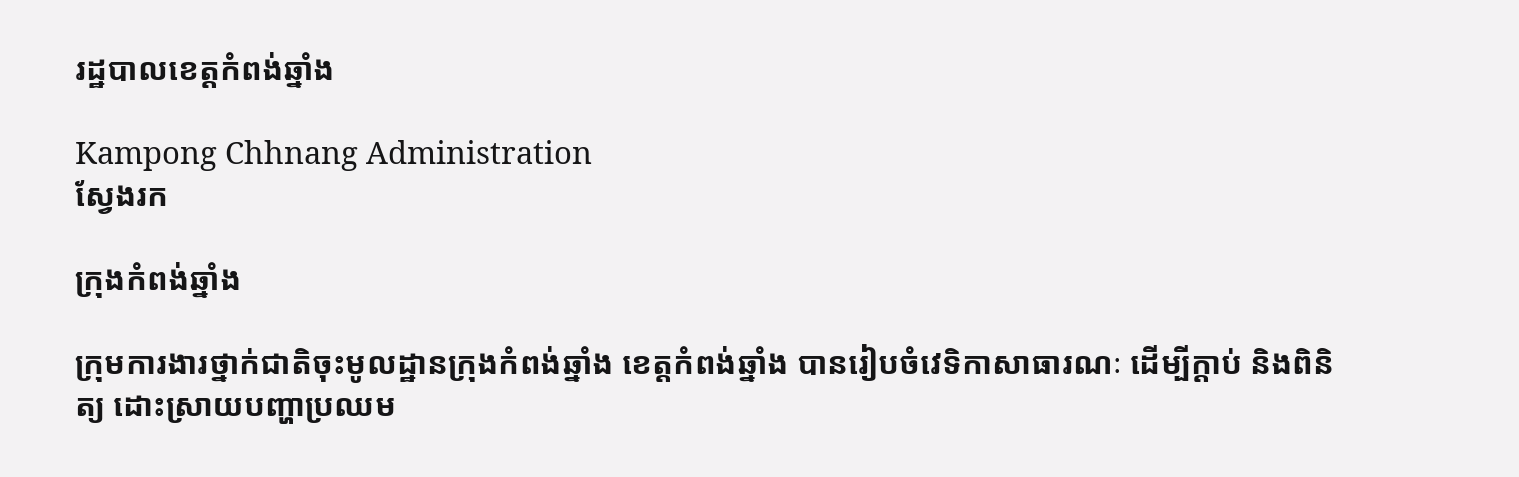រដ្ឋបាលខេត្តកំពង់ឆ្នាំង

Kampong Chhnang Administration
ស្វែងរក

ក្រុងកំពង់ឆ្នាំង

ក្រុមការងារថ្នាក់ជាតិចុះមូលដ្ឋានក្រុងកំពង់ឆ្នាំង ខេត្តកំពង់ឆ្នាំង បានរៀបចំវេទិកាសាធារណៈ ដើម្បីក្ដាប់ និងពិនិត្យ ដោះស្រាយបញ្ហាប្រឈម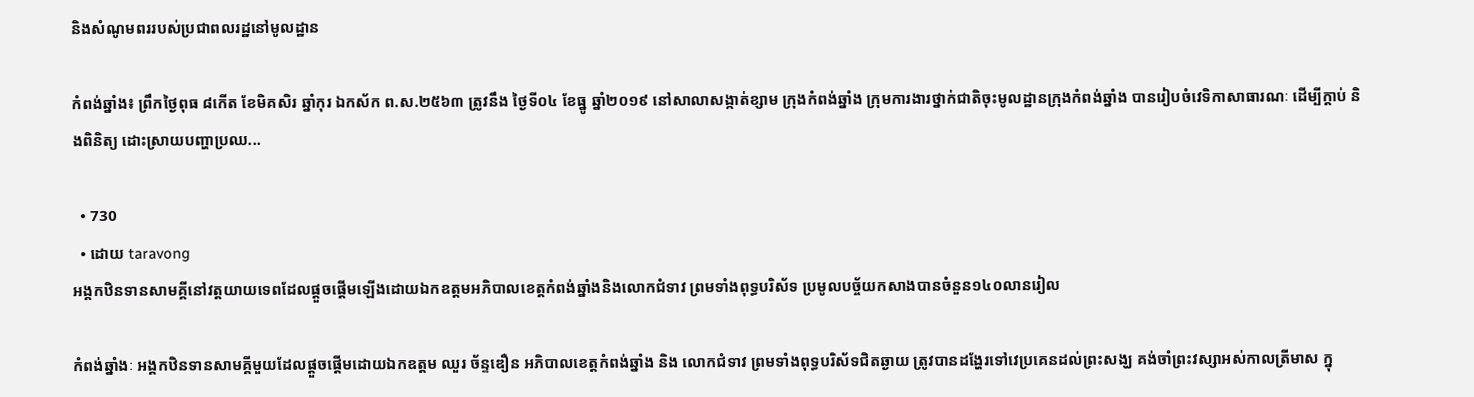និងសំណូមពររបស់ប្រជាពលរដ្ឋនៅមូលដ្ឋាន

កំពង់ឆ្នាំង៖ ព្រឹកថ្ងៃពុធ ៨កើត ខែមិគសិរ ឆ្នាំកុរ ឯកស័ក ព.ស.២៥៦៣ ត្រូវនឹង ថ្ងៃទី០៤ ខែធ្នូ ឆ្នាំ២០១៩ នៅសាលាសង្កាត់ខ្សាម ក្រុងកំពង់ឆ្នាំង ក្រុមការងារថ្នាក់ជាតិចុះមូលដ្ឋានក្រុងកំពង់ឆ្នាំង បានរៀបចំវេទិកាសាធារណៈ ដើម្បីក្ដាប់ និងពិនិត្យ ដោះស្រាយបញ្ហាប្រឈ...

  • 730
  • ដោយ taravong
អង្គកឋិនទានសាមគ្គីនៅវត្តយាយទេពដែលផ្តួចផ្តើមឡើងដោយឯកឧត្តមអភិបាលខេត្តកំពង់ឆ្នាំងនិងលោកជំទាវ ព្រមទាំងពុទ្ធបរិស័ទ ប្រមូលបច្ច័យកសាងបានចំនួន១៤០លានរៀល

កំពង់ឆ្នាំងៈ អង្គកឋិនទានសាមគ្គីមួយដែលផ្តួចផ្តើមដោយឯកឧត្តម ឈួរ ច័ន្ទឌឿន អភិបាលខេត្តកំពង់ឆ្នាំង និង លោកជំទាវ ព្រមទាំងពុទ្ធបរិស័ទជិតឆ្ងាយ ត្រូវបានដង្ហែរទៅវេប្រគេនដល់ព្រះសង្ឃ គង់ចាំព្រះវស្សាអស់កាលត្រីមាស ក្នុ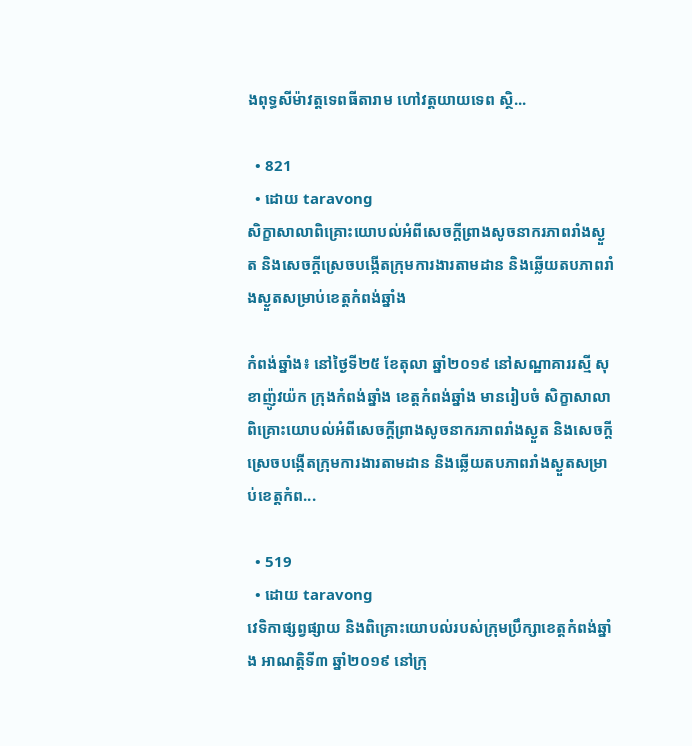ងពុទ្ធសីម៉ាវត្តទេពធីតារាម ហៅវត្តយាយទេព ស្ថិ...

  • 821
  • ដោយ taravong
សិក្ខាសាលាពិគ្រោះយោបល់អំពីសេចក្ដីព្រាងសូចនាករភាពរាំងស្ងួត និងសេចក្ដីស្រេចបង្កើតក្រុមការងារតាមដាន និងឆ្លើយតបភាពរាំងស្ងួតសម្រាប់ខេត្តកំពង់ឆ្នាំង

កំពង់ឆ្នាំង៖ នៅថ្ងៃទី២៥ ខែតុលា ឆ្នាំ២០១៩ នៅសណ្ឋាគាររស្មី សុខាញ៉ូវយ៉ក ក្រុងកំពង់ឆ្នាំង ខេត្តកំពង់ឆ្នាំង មានរៀបចំ សិក្ខាសាលាពិគ្រោះយោបល់អំពីសេចក្ដីព្រាងសូចនាករភាពរាំងស្ងួត និងសេចក្ដីស្រេចបង្កើតក្រុមការងារតាមដាន និងឆ្លើយតបភាពរាំងស្ងួតសម្រាប់ខេត្តកំព...

  • 519
  • ដោយ taravong
វេទិកាផ្សព្វផ្សាយ និងពិគ្រោះយោបល់របស់ក្រុមប្រឹក្សាខេត្តកំពង់ឆ្នាំង អាណត្តិទី៣ ឆ្នាំ២០១៩ នៅក្រុ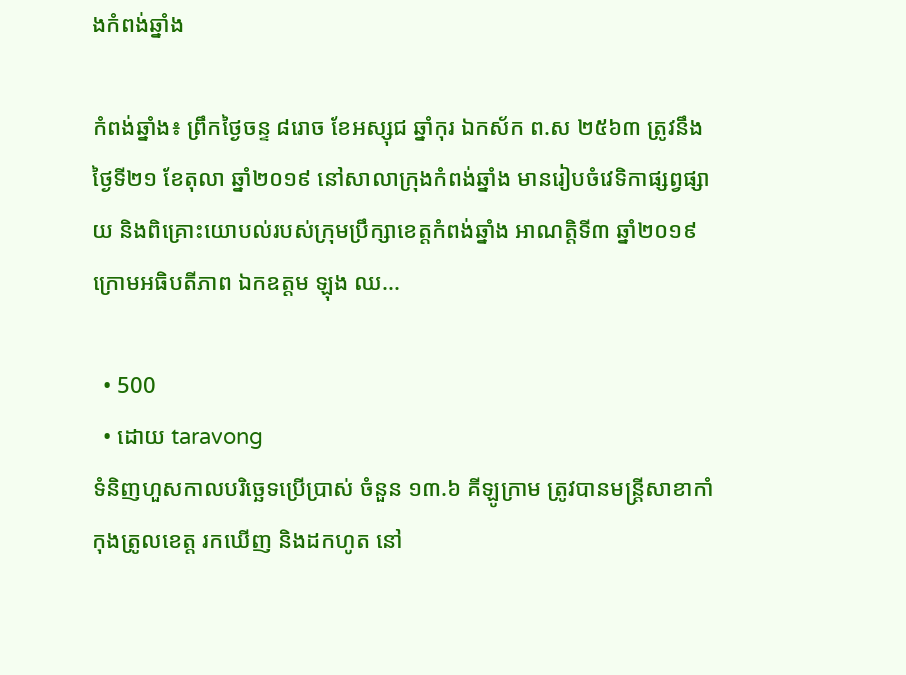ងកំពង់ឆ្នាំង

កំពង់ឆ្នាំង៖ ព្រឹកថ្ងៃចន្ទ ៨រោច ខែអស្សុជ ឆ្នាំកុរ ឯកស័ក ព.ស ២៥៦៣ ត្រូវនឹងថ្ងៃទី២១ ខែតុលា ឆ្នាំ២០១៩ នៅសាលាក្រុងកំពង់ឆ្នាំង មានរៀបចំវេទិកាផ្សព្វផ្សាយ និងពិគ្រោះយោបល់របស់ក្រុមប្រឹក្សាខេត្តកំពង់ឆ្នាំង អាណត្តិទី៣ ឆ្នាំ២០១៩ ក្រោមអធិបតីភាព ឯកឧត្ដម ឡុង ឈ...

  • 500
  • ដោយ taravong
ទំនិញហួសកាលបរិច្ឆេទប្រើប្រាស់ ចំនួន ១៣.៦ គីឡូក្រាម ត្រូវបានមន្ត្រីសាខាកាំកុងត្រូលខេត្ត រកឃើញ និងដកហូត នៅ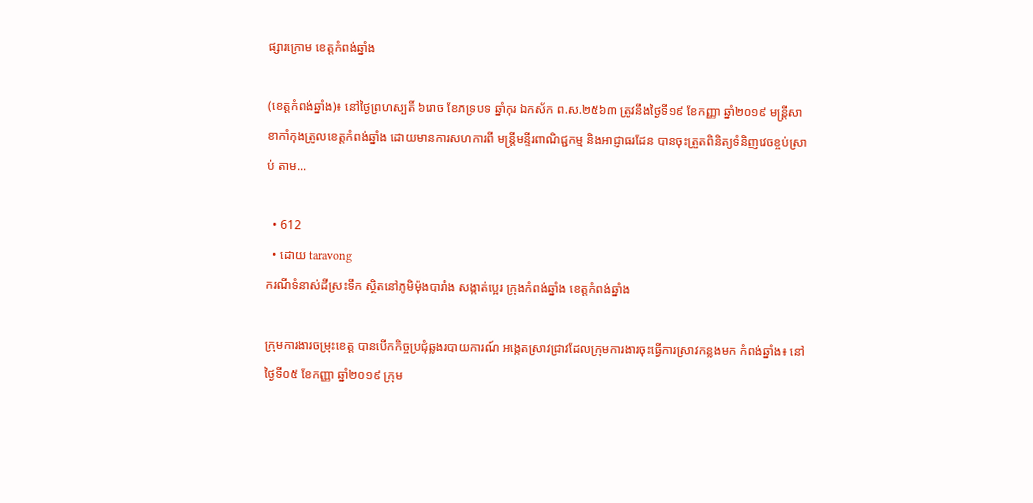ផ្សារក្រោម ខេត្តកំពង់ឆ្នាំង

(ខេត្តកំពង់ឆ្នាំង)៖ នៅថ្ងៃព្រហស្បតិ៍ ៦រោច ខែភទ្របទ ឆ្នាំកុរ ឯកស័ក ព.ស.២៥៦៣ ត្រូវនឹងថ្ងៃទី១៩ ខែកញ្ញា ឆ្នាំ២០១៩ មន្ត្រីសាខាកាំកុងត្រូលខេត្តកំពង់ឆ្នាំង ដោយមានការសហការពី មន្ត្រីមន្ទីរពាណិជ្ជកម្ម និងអាជ្ញាធរដែន បានចុះត្រួតពិនិត្យទំនិញវេចខ្ចប់ស្រាប់ តាម...

  • 612
  • ដោយ taravong
ករណីទំនាស់ដីស្រះទឹក ស្ថិតនៅភូមិម៉ុងបារាំង សង្កាត់ប្អេរ ក្រុងកំពង់ឆ្នាំង ខេត្តកំពង់ឆ្នាំង

ក្រុមការងារចម្រុះខេត្ត បានបេីកកិច្ចប្រជុំឆ្លងរបាយការណ៍ អង្កេតស្រាវជ្រាវដែលក្រុមការងារចុះធ្វេីការស្រាវកន្លងមក កំពង់ឆ្នាំង៖ នៅថ្ងៃទី០៥ ខែកញ្ញា ឆ្នាំ២០១៩ ក្រុម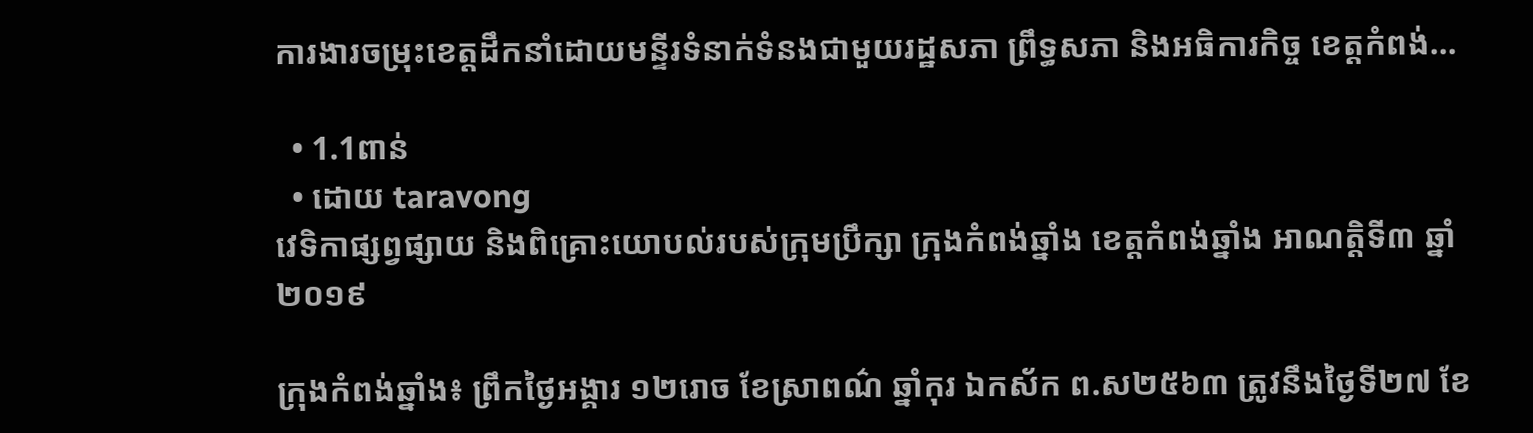ការងារចម្រុះខេត្តដឹកនាំដោយមន្ទីរទំនាក់ទំនងជាមួយរដ្ឋសភា ព្រឹទ្ធសភា និងអធិការកិច្ច ខេត្តកំពង់...

  • 1.1ពាន់
  • ដោយ taravong
វេទិកាផ្សព្វផ្សាយ និងពិគ្រោះយោបល់របស់ក្រុមប្រឹក្សា ក្រុងកំពង់ឆ្នាំង ខេត្តកំពង់ឆ្នាំង អាណត្តិទី៣ ឆ្នាំ២០១៩

ក្រុងកំពង់ឆ្នាំង៖ ព្រឹកថ្ងៃអង្គារ ១២រោច ខែស្រាពណ៌ ឆ្នាំកុរ ឯកស័ក ព.ស២៥៦៣ ត្រូវនឹងថ្ងៃទី២៧ ខែ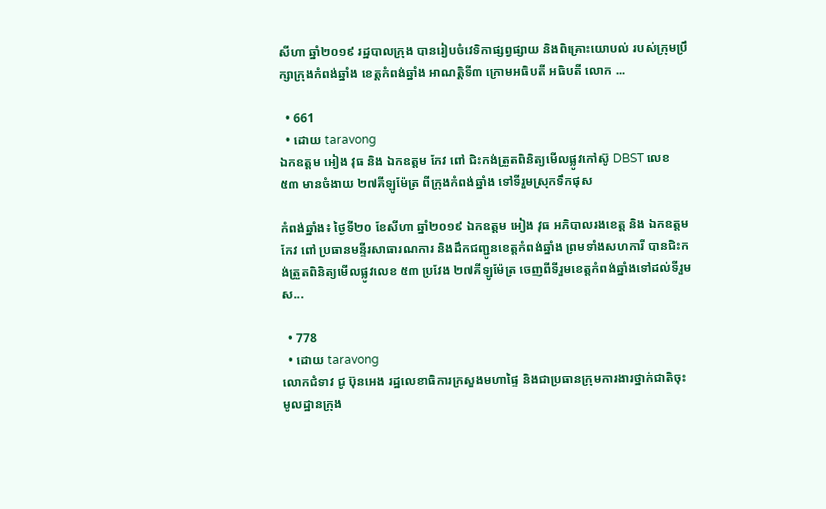សីហា ឆ្នាំ២០១៩ រដ្ឋបាលក្រុង បានរៀបចំវេទិកាផ្សព្វផ្សាយ និងពិគ្រោះយោបល់ របស់ក្រុមប្រឹក្សាក្រុងកំពង់ឆ្នាំង ខេត្តកំពង់ឆ្នាំង អាណត្តិទី៣ ក្រោមអធិបតី អធិបតី លោក ...

  • 661
  • ដោយ taravong
ឯកឧត្តម អៀង វុធ និង ឯកឧត្តម កែវ ពៅ ជិះកង់ត្រួតពិនិត្យមើលផ្លូវកៅស៊ូ DBST លេខ ៥៣ មានចំងាយ ២៧គីឡូម៉ែត្រ ពីក្រុងកំពង់ឆ្នាំង ទៅទីរួមស្រុកទឹកផុស

កំពង់ឆ្នាំង៖ ថ្ងៃទី២០ ខែសីហា ឆ្នាំ២០១៩ ឯកឧត្តម អៀង វុធ អភិបាលរងខេត្ត និង ឯកឧត្តម កែវ ពៅ ប្រធានមន្ទីរសាធារណការ និងដឹកជញ្ជូនខេត្តកំពង់ឆ្នាំង ព្រមទាំងសហការី បានជិះកង់ត្រួតពិនិត្យមើលផ្លូវលេខ ៥៣ ប្រវែង ២៧គីឡូម៉ែត្រ ចេញពីទីរួមខេត្តកំពង់ឆ្នាំងទៅដល់ទីរួមស...

  • 778
  • ដោយ taravong
លោកជំទាវ ជូ ប៊ុនអេង រដ្ឋលេខាធិការក្រសួងមហាផ្ទៃ និងជាប្រធានក្រុមការងារថ្នាក់ជាតិចុះមូលដ្ឋានក្រុង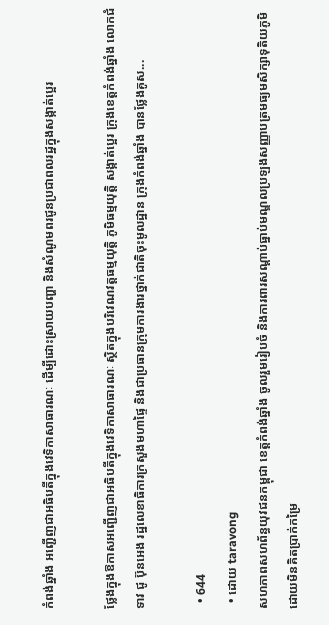កំពង់ឆ្នាំង អញ្ជើញជាអធិបតីក្នុងវេទិកាសាធារណៈ ដើម្បីដោះស្រាយបញ្ហា និងសំណូមពរជូនប្រជាពលរដ្ឋក្នុងសង្កាត់ប្អេរ

ថ្លែងក្នុងឱកាសអញ្ជើញជាអធិបតីក្នុងវេទិកាសាធារណៈ ស្ថិតក្នុងបរិវេណវត្តធម្មយុត្តិ ភូមិធម្មយុត្តិ សង្កាត់ប្អេរ ក្រុងខេត្តកំពង់ឆ្នាំង លោកជំទាវ ជូ ប៊ុនអេង រដ្ឋលេខាធិការក្រសួងមហាផ្ទៃ និងជាប្រធានក្រុមការងារថ្នាក់ជាតិចុះមូលដ្ឋាន ក្រុងកំពង់ឆ្នាំង បានថ្លែងគូស...

  • 644
  • ដោយ taravong
សហភាពសហព័ន្ធយុវជនកម្ពុជា ខេត្តកំពង់ឆ្នាំង ចូលរួមរៀបចំ និងការពារសណ្តាប់ធ្នាប់មណ្ឌលប្រឡងសញ្ញាបត្រមធ្យមសិក្សាទុតិយភូមិ ដោយមិនគិតប្រាក់កម្រៃ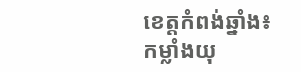ខេត្តកំពង់ឆ្នាំង៖ កម្លាំងយុ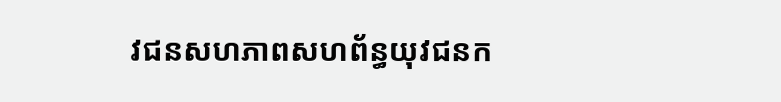វជនសហភាពសហព័ន្ធយុវជនក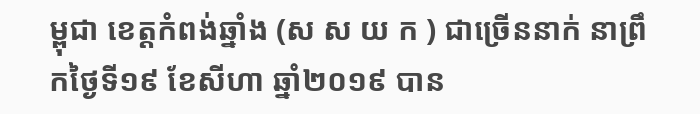ម្ពុជា ខេត្តកំពង់ឆ្នាំង (ស ស យ ក ) ជាច្រើននាក់ នាព្រឹកថ្ងៃទី១៩ ខែសីហា ឆ្នាំ២០១៩ បាន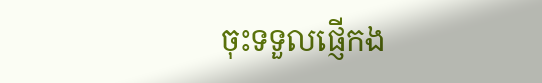ចុះទទួលផ្ញើកង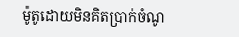ម៉ូតូដោយមិនគិតប្រាក់ចំណូ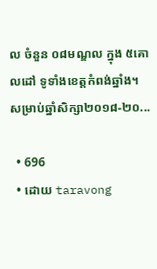ល ចំនួន ០៨មណ្ឌល ក្នុង ៥គោលដៅ ទូទាំងខេត្តកំពង់ឆ្នាំង។ សម្រាប់ឆ្នាំសិក្សា២០១៨-២០...

  • 696
  • ដោយ taravong